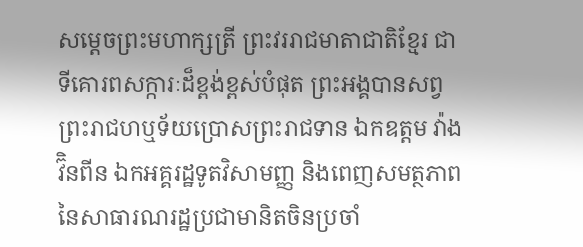សម្តេចព្រះមហាក្សត្រី ព្រះវររាជមាតាជាតិខ្មែរ ជាទីគោរពសក្ការៈដ៏ខ្ពង់ខ្ពស់បំផុត ព្រះអង្គបានសព្វព្រះរាជហឬទ័យប្រោសព្រះរាជទាន ឯកឧត្តម វ៉ាង វ៊ិនពីន ឯកអគ្គរដ្ឋទូតវិសាមញ្ញ និងពេញសមត្ថភាពនៃសាធារណរដ្ឋប្រជាមានិតចិនប្រចាំ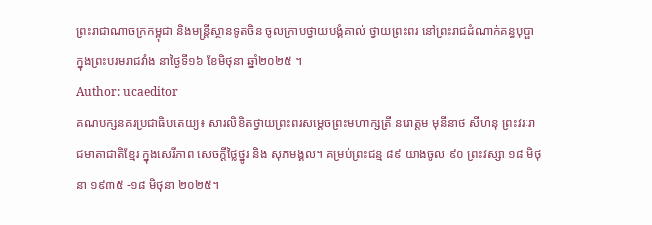ព្រះរាជាណាចក្រកម្ពុជា និងមន្ត្រីស្ថានទូតចិន ចូលក្រាបថ្វាយបង្គំគាល់ ថ្វាយព្រះពរ នៅព្រះរាជដំណាក់គន្ធបុប្ផា ក្នុងព្រះបរមរាជវាំង នាថ្ងៃទី១៦ ខែមិថុនា ឆ្នាំ២០២៥ ។
Author: ucaeditor
គណបក្សនគរប្រជាធិបតេយ្យ៖ សារលិខិតថ្វាយព្រះពរសម្ដេចព្រះមហាក្សត្រី នរោត្តម មុនីនាថ សីហនុ ព្រះវរៈរាជមាតាជាតិខ្មែរ ក្នុងសេរីភាព សេចក្តីថ្លៃថ្នូរ និង សុភមង្គល។ គម្រប់ព្រះជន្ម ៨៩ យាងចូល ៩០ ព្រះវស្សា ១៨ មិថុនា ១៩៣៥ -១៨ មិថុនា ២០២៥។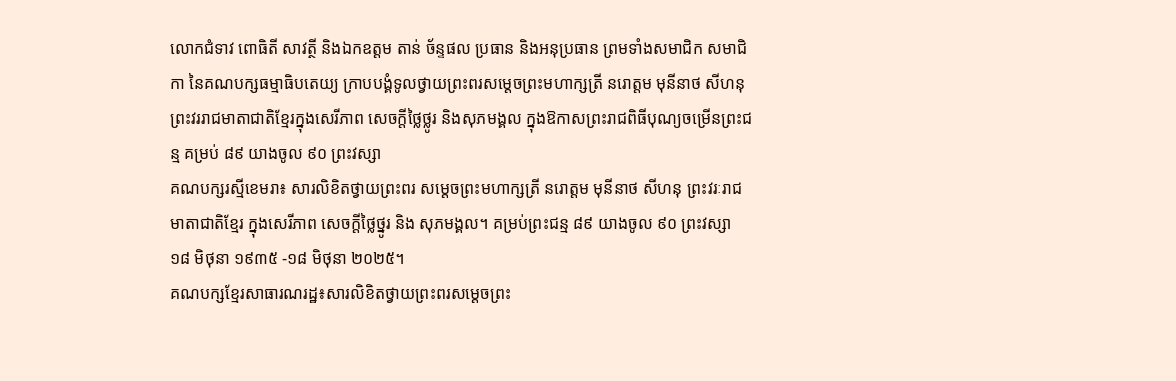លោកជំទាវ ពោធិតី សាវត្ថី និងឯកឧត្តម តាន់ ច័ន្ទផល ប្រធាន និងអនុប្រធាន ព្រមទាំងសមាជិក សមាជិកា នៃគណបក្សធម្មាធិបតេយ្យ ក្រាបបង្គំទូលថ្វាយព្រះពរសម្តេចព្រះមហាក្សត្រី នរោត្តម មុនីនាថ សីហនុ ព្រះវររាជមាតាជាតិខ្មែរក្នុងសេរីភាព សេចក្តីថ្លៃថ្លូរ និងសុភមង្គល ក្នុងឱកាសព្រះរាជពិធីបុណ្យចម្រើនព្រះជន្ម គម្រប់ ៨៩ យាងចូល ៩០ ព្រះវស្សា
គណបក្សរស្មីខេមរា៖ សារលិខិតថ្វាយព្រះពរ សម្ដេចព្រះមហាក្សត្រី នរោត្តម មុនីនាថ សីហនុ ព្រះវរៈរាជមាតាជាតិខ្មែរ ក្នុងសេរីភាព សេចក្តីថ្លៃថ្នូរ និង សុភមង្គល។ គម្រប់ព្រះជន្ម ៨៩ យាងចូល ៩០ ព្រះវស្សា ១៨ មិថុនា ១៩៣៥ -១៨ មិថុនា ២០២៥។
គណបក្សខ្មែរសាធារណរដ្ឋ៖សារលិខិតថ្វាយព្រះពរសម្ដេចព្រះ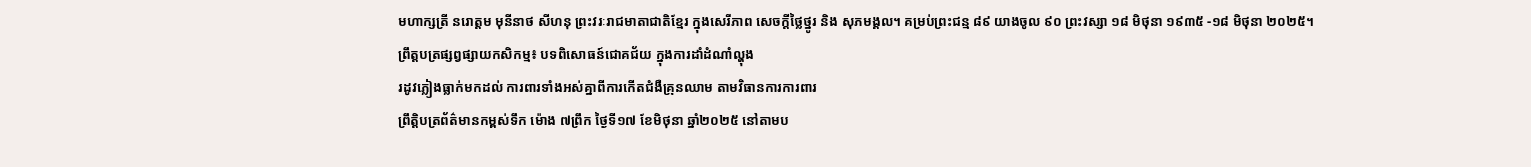មហាក្សត្រី នរោត្តម មុនីនាថ សីហនុ ព្រះវរៈរាជមាតាជាតិខ្មែរ ក្នុងសេរីភាព សេចក្តីថ្លៃថ្នូរ និង សុភមង្គល។ គម្រប់ព្រះជន្ម ៨៩ យាងចូល ៩០ ព្រះវស្សា ១៨ មិថុនា ១៩៣៥ -១៨ មិថុនា ២០២៥។
ព្រឹត្តបត្រផ្សព្វផ្សាយកសិកម្ម៖ បទពិសោធន៍ជោគជ័យ ក្នុងការដាំដំណាំល្ហុង
រដូវភ្លៀងធ្លាក់មកដល់ ការពារទាំងអស់គ្នាពីការកើតជំងឺគ្រុនឈាម តាមវិធានការការពារ
ព្រឹត្តិបត្រព័ត៌មានកម្ពស់ទឹក ម៉ោង ៧ព្រឹក ថ្ងៃទី១៧ ខែមិថុនា ឆ្នាំ២០២៥ នៅតាមប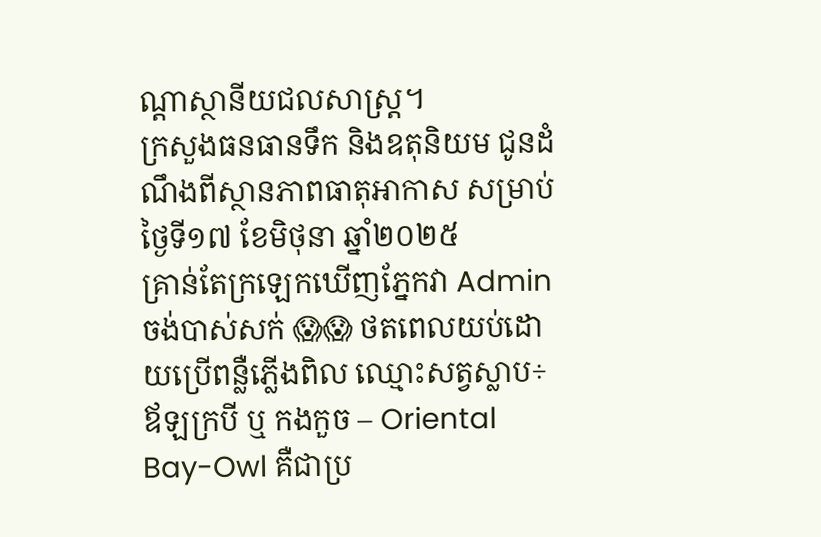ណ្ដាស្ថានីយជលសាស្ត្រ។
ក្រសួងធនធានទឹក និងឧតុនិយម ជូនដំណឹងពីស្ថានភាពធាតុអាកាស សម្រាប់ថ្ងៃទី១៧ ខែមិថុនា ឆ្នាំ២០២៥
គ្រាន់តែក្រឡេកឃើញភ្នែកវា Admin ចង់បាស់សក់ 😱😱 ថតពេលយប់ដោយប្រើពន្លឺភ្លើងពិល ឈ្មោះសត្វស្លាប÷ ឪឡក្របី ឬ កងកួច – Oriental Bay-Owl គឺជាប្រ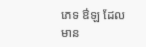ភេទ ឳឡ ដែលមាន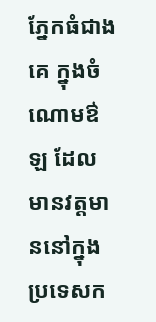ភ្នែកធំជាងគេ ក្នុងចំណោមឳឡ ដែលមានវត្តមាននៅក្នុងប្រទេសក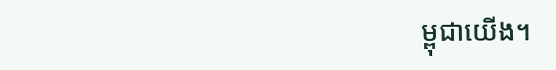ម្ពុជាយើង។